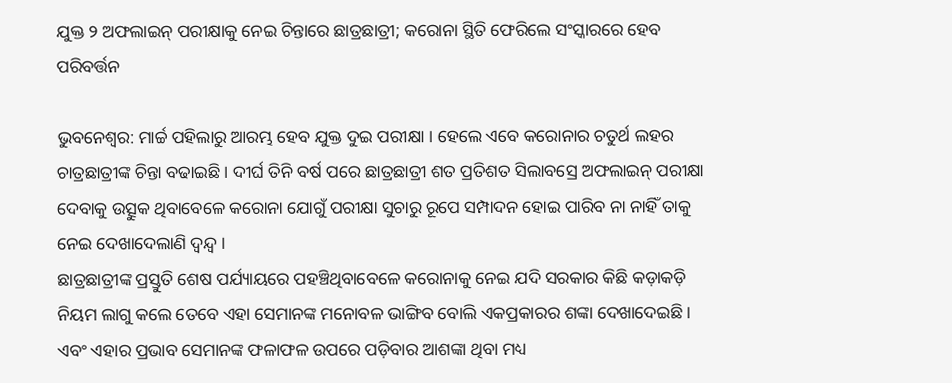ଯୁକ୍ତ ୨ ଅଫଲାଇନ୍ ପରୀକ୍ଷାକୁ ନେଇ ଚିନ୍ତାରେ ଛାତ୍ରଛାତ୍ରୀ; କରୋନା ସ୍ଥିତି ଫେରିଲେ ସଂସ୍କାରରେ ହେବ ପରିବର୍ତ୍ତନ

ଭୁବନେଶ୍ବର: ମାର୍ଚ୍ଚ ପହିଲାରୁ ଆରମ୍ଭ ହେବ ଯୁକ୍ତ ଦୁଇ ପରୀକ୍ଷା । ହେଲେ ଏବେ କରୋନାର ଚତୁର୍ଥ ଲହର ଚାତ୍ରଛାତ୍ରୀଙ୍କ ଚିନ୍ତା ବଢାଇଛି । ଦୀର୍ଘ ତିନି ବର୍ଷ ପରେ ଛାତ୍ରଛାତ୍ରୀ ଶତ ପ୍ରତିଶତ ସିଲାବସ୍ରେ ଅଫଲାଇନ୍ ପରୀକ୍ଷା ଦେବାକୁ ଉତ୍ସୁକ ଥିବାବେଳେ କରୋନା ଯୋଗୁଁ ପରୀକ୍ଷା ସୁଚାରୁ ରୂପେ ସମ୍ପାଦନ ହୋଇ ପାରିବ ନା ନାହିଁ ତାକୁ ନେଇ ଦେଖାଦେଲାଣି ଦ୍ୱନ୍ଦ୍ୱ ।
ଛାତ୍ରଛାତ୍ରୀଙ୍କ ପ୍ରସ୍ତୁତି ଶେଷ ପର୍ଯ୍ୟାୟରେ ପହଞ୍ଚିଥିବାବେଳେ କରୋନାକୁ ନେଇ ଯଦି ସରକାର କିଛି କଡ଼ାକଡ଼ି ନିୟମ ଲାଗୁ କଲେ ତେବେ ଏହା ସେମାନଙ୍କ ମନୋବଳ ଭାଙ୍ଗିବ ବୋଲି ଏକପ୍ରକାରର ଶଙ୍କା ଦେଖାଦେଇଛି । ଏବଂ ଏହାର ପ୍ରଭାବ ସେମାନଙ୍କ ଫଳାଫଳ ଉପରେ ପଡ଼ିବାର ଆଶଙ୍କା ଥିବା ମଧ୍ୟ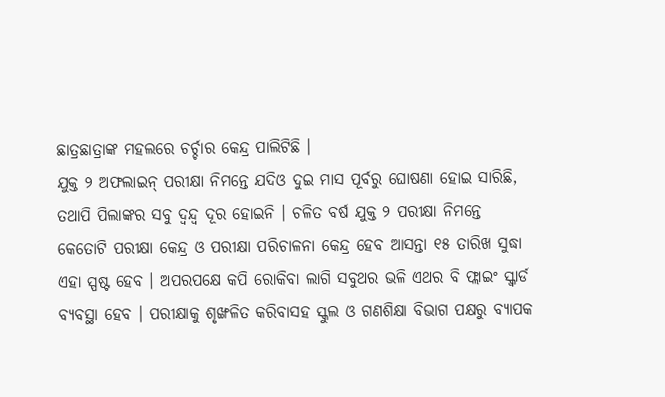ଛାତ୍ରଛାତ୍ରାଙ୍କ ମହଲରେ ଚର୍ଚ୍ଚାର କେନ୍ଦ୍ର ପାଲିଟିଛି ।
ଯୁକ୍ତ ୨ ଅଫଲାଇନ୍ ପରୀକ୍ଷା ନିମନ୍ତେ ଯଦିଓ ଦୁଇ ମାସ ପୂର୍ବରୁ ଘୋଷଣା ହୋଇ ସାରିଛି, ତଥାପି ପିଲାଙ୍କର ସବୁ ଦ୍ୱନ୍ଦ୍ୱ ଦୂର ହୋଇନି । ଚଳିତ ବର୍ଷ ଯୁକ୍ତ ୨ ପରୀକ୍ଷା ନିମନ୍ତେ କେତୋଟି ପରୀକ୍ଷା କେନ୍ଦ୍ର ଓ ପରୀକ୍ଷା ପରିଚାଳନା କେନ୍ଦ୍ର ହେବ ଆସନ୍ତା ୧୫ ତାରିଖ ସୁଦ୍ଧା ଏହା ସ୍ପଷ୍ଟ ହେବ । ଅପରପକ୍ଷେ କପି ରୋକିବା ଲାଗି ସବୁଥର ଭଳି ଏଥର ବି ଫ୍ଲାଇଂ ସ୍କ୍ୱାର୍ଡ ବ୍ୟବସ୍ଥା ହେବ । ପରୀକ୍ଷାକୁ ଶୃଙ୍ଖଳିତ କରିବାସହ ସ୍କୁଲ ଓ ଗଣଶିକ୍ଷା ବିଭାଗ ପକ୍ଷରୁ ବ୍ୟାପକ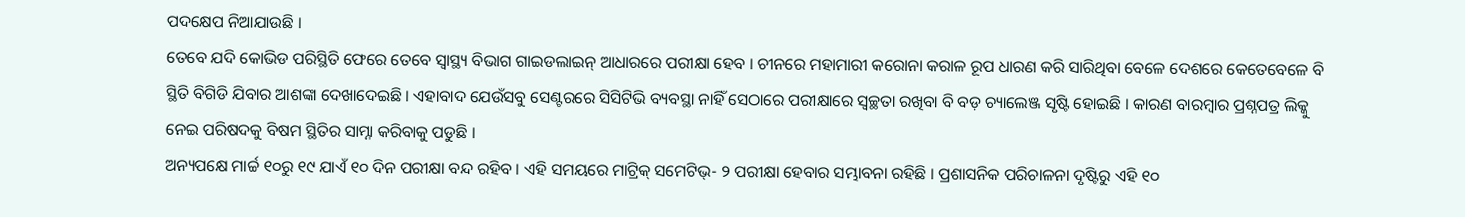ପଦକ୍ଷେପ ନିଆଯାଉଛି ।
ତେବେ ଯଦି କୋଭିଡ ପରିସ୍ଥିତି ଫେରେ ତେବେ ସ୍ବାସ୍ଥ୍ୟ ବିଭାଗ ଗାଇଡଲାଇନ୍ ଆଧାରରେ ପରୀକ୍ଷା ହେବ । ଚୀନରେ ମହାମାରୀ କରୋନା କରାଳ ରୂପ ଧାରଣ କରି ସାରିଥିବା ବେଳେ ଦେଶରେ କେତେବେଳେ ବି ସ୍ଥିତି ବିଗିଡି ଯିବାର ଆଶଙ୍କା ଦେଖାଦେଇଛି । ଏହାବାଦ ଯେଉଁସବୁ ସେଣ୍ଟରରେ ସିସିଟିଭି ବ୍ୟବସ୍ଥା ନାହିଁ ସେଠାରେ ପରୀକ୍ଷାରେ ସ୍ୱଚ୍ଛତା ରଖିବା ବି ବଡ଼ ଚ୍ୟାଲେଞ୍ଜ ସୃଷ୍ଟି ହୋଇଛି । କାରଣ ବାରମ୍ବାର ପ୍ରଶ୍ନପତ୍ର ଲିକ୍କୁ ନେଇ ପରିଷଦକୁ ବିଷମ ସ୍ଥିତିର ସାମ୍ନା କରିବାକୁ ପଡୁଛି ।
ଅନ୍ୟପକ୍ଷେ ମାର୍ଚ୍ଚ ୧୦ରୁ ୧୯ ଯାଏଁ ୧୦ ଦିନ ପରୀକ୍ଷା ବନ୍ଦ ରହିବ । ଏହି ସମୟରେ ମାଟ୍ରିକ୍ ସମେଟିଭ୍- ୨ ପରୀକ୍ଷା ହେବାର ସମ୍ଭାବନା ରହିଛି । ପ୍ରଶାସନିକ ପରିଚାଳନା ଦୃଷ୍ଟିରୁ ଏହି ୧୦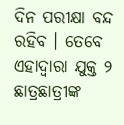ଦିନ ପରୀକ୍ଷା ବନ୍ଦ ରହିବ । ତେବେ ଏହାଦ୍ୱାରା ଯୁକ୍ତ ୨ ଛାତ୍ରଛାତ୍ରୀଙ୍କ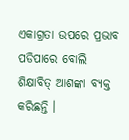ଏକାଗ୍ରତା ଉପରେ ପ୍ରଭାବ ପଡିପାରେ ବୋଲି ଶିକ୍ଷାବିତ୍ ଆଶଙ୍କା ବ୍ୟକ୍ତ କରିଛନ୍ତି ।